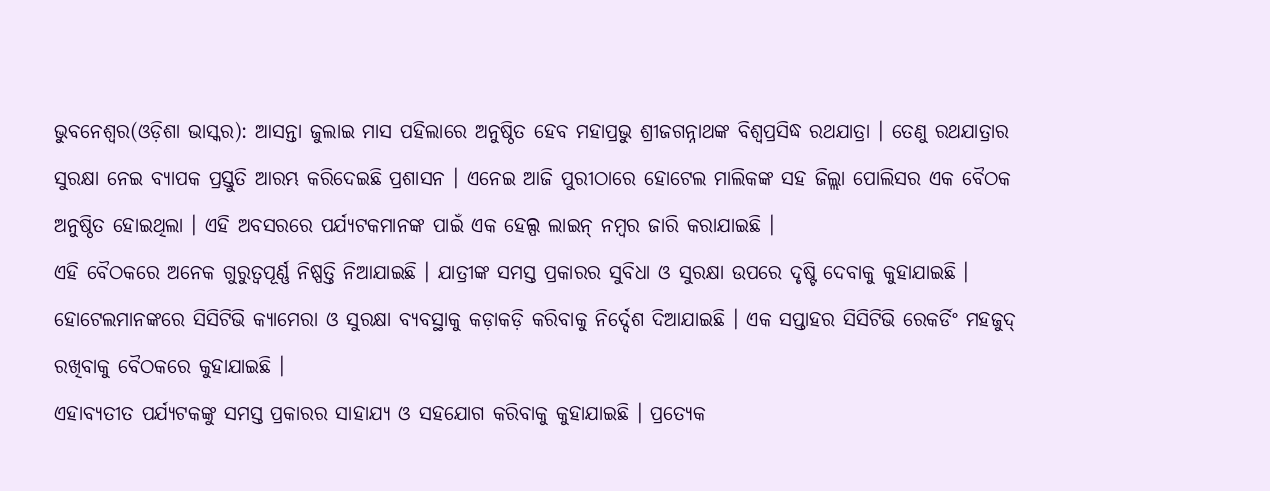ଭୁବନେଶ୍ୱର(ଓଡ଼ିଶା ଭାସ୍କର): ଆସନ୍ତା ଜୁଲାଇ ମାସ ପହିଲାରେ ଅନୁଷ୍ଠିତ ହେବ ମହାପ୍ରଭୁ ଶ୍ରୀଜଗନ୍ନାଥଙ୍କ ବିଶ୍ୱପ୍ରସିଦ୍ଧ ରଥଯାତ୍ରା । ତେଣୁ ରଥଯାତ୍ରାର ସୁରକ୍ଷା ନେଇ ବ୍ୟାପକ ପ୍ରସ୍ତୁତି ଆରମ୍ଭ କରିଦେଇଛି ପ୍ରଶାସନ । ଏନେଇ ଆଜି ପୁରୀଠାରେ ହୋଟେଲ ମାଲିକଙ୍କ ସହ ଜିଲ୍ଲା ପୋଲିସର ଏକ ବୈଠକ ଅନୁଷ୍ଠିତ ହୋଇଥିଲା । ଏହି ଅବସରରେ ପର୍ଯ୍ୟଟକମାନଙ୍କ ପାଇଁ ଏକ ହେଲ୍ପ ଲାଇନ୍ ନମ୍ବର ଜାରି କରାଯାଇଛି ।
ଏହି ବୈଠକରେ ଅନେକ ଗୁରୁତ୍ୱପୂର୍ଣ୍ଣ ନିଷ୍ପତ୍ତି ନିଆଯାଇଛି । ଯାତ୍ରୀଙ୍କ ସମସ୍ତ ପ୍ରକାରର ସୁବିଧା ଓ ସୁରକ୍ଷା ଉପରେ ଦୃଷ୍ଟି ଦେବାକୁ କୁହାଯାଇଛି । ହୋଟେଲମାନଙ୍କରେ ସିସିଟିଭି କ୍ୟାମେରା ଓ ସୁରକ୍ଷା ବ୍ୟବସ୍ଥାକୁ କଡ଼ାକଡ଼ି କରିବାକୁ ନିର୍ଦ୍ଦେଶ ଦିଆଯାଇଛି । ଏକ ସପ୍ତାହର ସିସିଟିଭି ରେକର୍ଡିଂ ମହଜୁଦ୍ ରଖିବାକୁ ବୈଠକରେ କୁହାଯାଇଛି ।
ଏହାବ୍ୟତୀତ ପର୍ଯ୍ୟଟକଙ୍କୁ ସମସ୍ତ ପ୍ରକାରର ସାହାଯ୍ୟ ଓ ସହଯୋଗ କରିବାକୁ କୁହାଯାଇଛି । ପ୍ରତ୍ୟେକ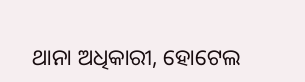ଥାନା ଅଧିକାରୀ, ହୋଟେଲ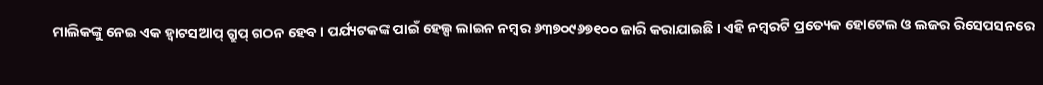ମାଲିକଙ୍କୁ ନେଇ ଏକ ହ୍ୱାଟସଆପ୍ ଗ୍ରୁପ୍ ଗଠନ ହେବ । ପର୍ଯ୍ୟଟକଙ୍କ ପାଇଁ ହେଲ୍ପ ଲାଇନ ନମ୍ବର ୬୩୭୦୯୬୭୧୦୦ ଜାରି କରାଯାଇଛି । ଏହି ନମ୍ବରଟି ପ୍ରତ୍ୟେକ ହୋଟେଲ ଓ ଲଜର ରିସେପସନରେ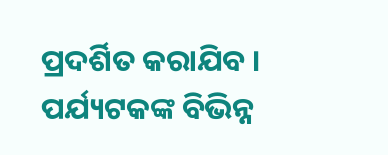ପ୍ରଦର୍ଶିତ କରାଯିବ । ପର୍ଯ୍ୟଟକଙ୍କ ବିଭିନ୍ନ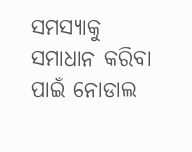ସମସ୍ୟାକୁ ସମାଧାନ କରିବା ପାଇଁ ନୋଡାଲ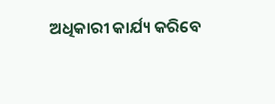ଅଧିକାରୀ କାର୍ଯ୍ୟ କରିବେ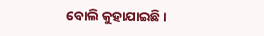ବୋଲି କୁହାଯାଇଛି ।